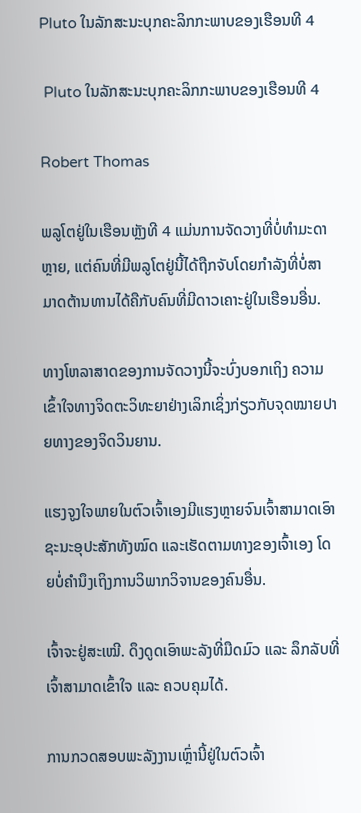Pluto ໃນລັກສະນະບຸກຄະລິກກະພາບຂອງເຮືອນທີ 4

 Pluto ໃນລັກສະນະບຸກຄະລິກກະພາບຂອງເຮືອນທີ 4

Robert Thomas

ພລູໂຕຢູ່ໃນເຮືອນຫຼັງທີ 4 ແມ່ນການຈັດວາງທີ່ບໍ່ທຳມະດາຫຼາຍ, ແຕ່ຄົນທີ່ມີພລູໂຕຢູ່ນີ້ໄດ້ຖືກຈັບໂດຍກຳລັງທີ່ບໍ່ສາມາດຕ້ານທານໄດ້ຄືກັບຄົນທີ່ມີດາວເຄາະຢູ່ໃນເຮືອນອື່ນ.

ທາງໂຫລາສາດຂອງການຈັດວາງນີ້ຈະບົ່ງບອກເຖິງ ຄວາມເຂົ້າໃຈທາງຈິດຕະວິທະຍາຢ່າງເລິກເຊິ່ງກ່ຽວກັບຈຸດໝາຍປາຍທາງຂອງຈິດວິນຍານ.

ແຮງຈູງໃຈພາຍໃນຕົວເຈົ້າເອງມີແຮງຫຼາຍຈົນເຈົ້າສາມາດເອົາຊະນະອຸປະສັກທັງໝົດ ແລະເຮັດຕາມທາງຂອງເຈົ້າເອງ ໂດຍບໍ່ຄໍານຶງເຖິງການວິພາກວິຈານຂອງຄົນອື່ນ.

ເຈົ້າຈະຢູ່ສະເໝີ. ດຶງດູດເອົາພະລັງທີ່ມືດມົວ ແລະ ລຶກລັບທີ່ເຈົ້າສາມາດເຂົ້າໃຈ ແລະ ຄວບຄຸມໄດ້.

ການກວດສອບພະລັງງານເຫຼົ່ານີ້ຢູ່ໃນຕົວເຈົ້າ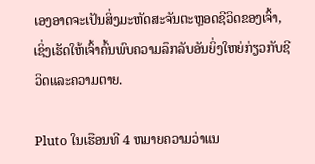ເອງອາດຈະເປັນສິ່ງມະຫັດສະຈັນຕະຫຼອດຊີວິດຂອງເຈົ້າ, ເຊິ່ງເຮັດໃຫ້ເຈົ້າຄົ້ນພົບຄວາມລຶກລັບອັນຍິ່ງໃຫຍ່ກ່ຽວກັບຊີວິດແລະຄວາມຕາຍ.

Pluto ໃນເຮືອນທີ 4 ຫມາຍຄວາມວ່າແນ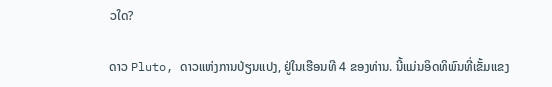ວໃດ?

ດາວ Pluto, ດາວແຫ່ງການປ່ຽນແປງ, ຢູ່ໃນເຮືອນທີ 4 ຂອງທ່ານ. ນີ້ແມ່ນອິດທິພົນທີ່ເຂັ້ມແຂງ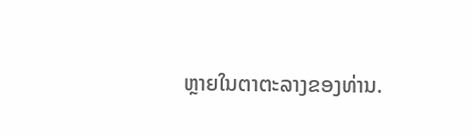ຫຼາຍໃນຕາຕະລາງຂອງທ່ານ.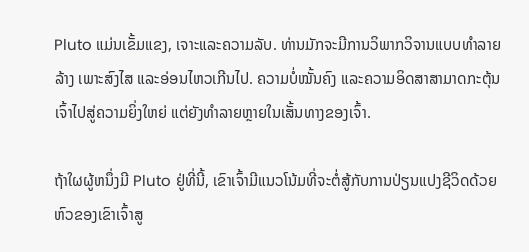Pluto ແມ່ນເຂັ້ມແຂງ, ເຈາະແລະຄວາມລັບ. ທ່ານມັກຈະມີການວິພາກວິຈານແບບທຳລາຍລ້າງ ເພາະສົງໄສ ແລະອ່ອນໄຫວເກີນໄປ. ຄວາມບໍ່ໝັ້ນຄົງ ແລະຄວາມອິດສາສາມາດກະຕຸ້ນເຈົ້າໄປສູ່ຄວາມຍິ່ງໃຫຍ່ ແຕ່ຍັງທໍາລາຍຫຼາຍໃນເສັ້ນທາງຂອງເຈົ້າ.

ຖ້າໃຜຜູ້ຫນຶ່ງມີ Pluto ຢູ່ທີ່ນີ້, ເຂົາເຈົ້າມີແນວໂນ້ມທີ່ຈະຕໍ່ສູ້ກັບການປ່ຽນແປງຊີວິດດ້ວຍຫົວຂອງເຂົາເຈົ້າສູ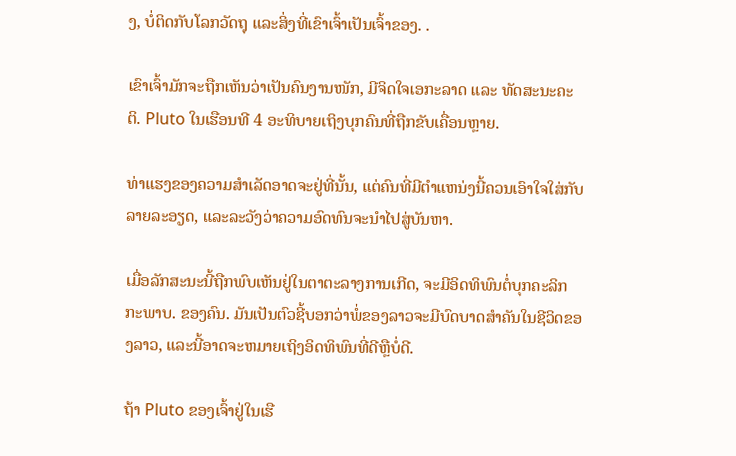ງ, ບໍ່ຕິດກັບໂລກວັດຖຸ ແລະສິ່ງທີ່ເຂົາເຈົ້າເປັນເຈົ້າຂອງ. .

ເຂົາເຈົ້າມັກຈະຖືກເຫັນວ່າເປັນຄົນງານໜັກ, ມີຈິດໃຈເອກະລາດ ແລະ ທັດສະນະຄະຕິ. Pluto ໃນເຮືອນທີ 4 ອະທິບາຍເຖິງບຸກຄົນທີ່ຖືກຂັບເຄື່ອນຫຼາຍ.

ທ່າແຮງຂອງຄວາມສໍາເລັດອາດຈະຢູ່ທີ່ນັ້ນ, ແຕ່ຄົນທີ່ມີຕໍາແຫນ່ງນີ້ຄວນເອົາໃຈໃສ່ກັບລາຍລະອຽດ, ແລະລະວັງວ່າຄວາມອົດທົນຈະນໍາໄປສູ່ບັນຫາ.

ເມື່ອລັກສະນະນີ້ຖືກພົບເຫັນຢູ່ໃນຕາຕະລາງການເກີດ, ຈະມີອິດທິພົນຕໍ່ບຸກຄະລິກກະພາບ. ຂອງຄົນ. ມັນເປັນຕົວຊີ້ບອກວ່າພໍ່ຂອງລາວຈະມີບົດບາດສໍາຄັນໃນຊີວິດຂອງລາວ, ແລະນີ້ອາດຈະຫມາຍເຖິງອິດທິພົນທີ່ດີຫຼືບໍ່ດີ.

ຖ້າ Pluto ຂອງເຈົ້າຢູ່ໃນເຮື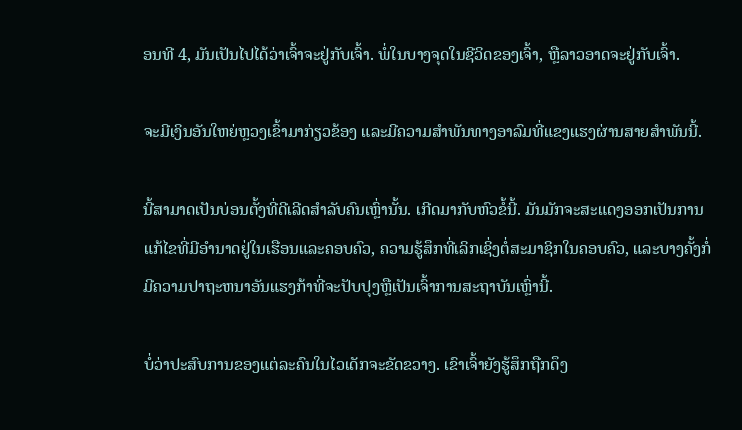ອນທີ 4, ມັນເປັນໄປໄດ້ວ່າເຈົ້າຈະຢູ່ກັບເຈົ້າ. ພໍ່ໃນບາງຈຸດໃນຊີວິດຂອງເຈົ້າ, ຫຼືລາວອາດຈະຢູ່ກັບເຈົ້າ.

ຈະມີເງິນອັນໃຫຍ່ຫຼວງເຂົ້າມາກ່ຽວຂ້ອງ ແລະມີຄວາມສຳພັນທາງອາລົມທີ່ແຂງແຮງຜ່ານສາຍສຳພັນນີ້.

ນີ້ສາມາດເປັນບ່ອນຕັ້ງທີ່ດີເລີດສຳລັບຄົນເຫຼົ່ານັ້ນ. ເກີດມາກັບຫົວຂໍ້ນີ້. ມັນມັກຈະສະແດງອອກເປັນການແກ້ໄຂທີ່ມີອໍານາດຢູ່ໃນເຮືອນແລະຄອບຄົວ, ຄວາມຮູ້ສຶກທີ່ເລິກເຊິ່ງຕໍ່ສະມາຊິກໃນຄອບຄົວ, ແລະບາງຄັ້ງກໍ່ມີຄວາມປາຖະຫນາອັນແຮງກ້າທີ່ຈະປັບປຸງຫຼືເປັນເຈົ້າການສະຖາບັນເຫຼົ່ານີ້.

ບໍ່ວ່າປະສົບການຂອງແຕ່ລະຄົນໃນໄວເດັກຈະຂັດຂວາງ. ເຂົາເຈົ້າຍັງຮູ້ສຶກຖືກດຶງ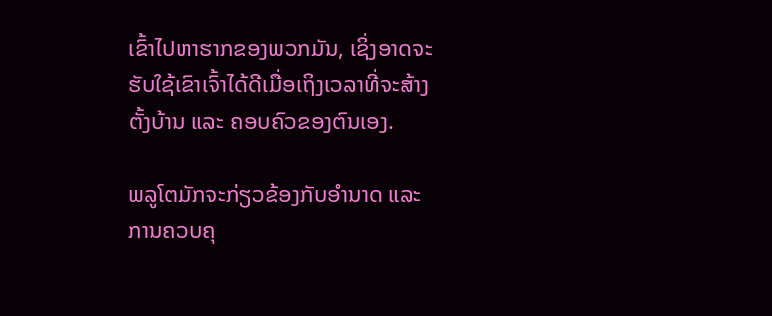ເຂົ້າໄປຫາຮາກຂອງພວກມັນ, ເຊິ່ງອາດຈະຮັບໃຊ້ເຂົາເຈົ້າໄດ້ດີເມື່ອເຖິງເວລາທີ່ຈະສ້າງຕັ້ງບ້ານ ແລະ ຄອບຄົວຂອງຕົນເອງ.

ພລູໂຕມັກຈະກ່ຽວຂ້ອງກັບອຳນາດ ແລະການຄວບຄຸ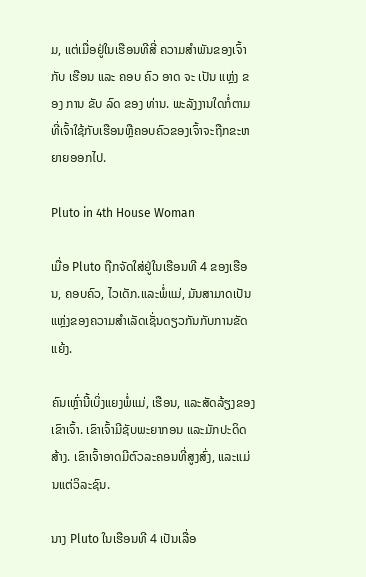ມ, ແຕ່ເມື່ອຢູ່ໃນເຮືອນທີສີ່ ຄວາມສໍາພັນຂອງເຈົ້າກັບ ເຮືອນ ແລະ ຄອບ ຄົວ ອາດ ຈະ ເປັນ ແຫຼ່ງ ຂອງ ການ ຂັບ ລົດ ຂອງ ທ່ານ. ພະລັງງານໃດກໍ່ຕາມທີ່ເຈົ້າໃຊ້ກັບເຮືອນຫຼືຄອບຄົວຂອງເຈົ້າຈະຖືກຂະຫຍາຍອອກໄປ.

Pluto in 4th House Woman

ເມື່ອ Pluto ຖືກຈັດໃສ່ຢູ່ໃນເຮືອນທີ 4 ຂອງເຮືອນ, ຄອບຄົວ, ໄວເດັກ.ແລະພໍ່ແມ່, ມັນສາມາດເປັນແຫຼ່ງຂອງຄວາມສໍາເລັດເຊັ່ນດຽວກັນກັບການຂັດແຍ້ງ.

ຄົນເຫຼົ່ານີ້ເບິ່ງແຍງພໍ່ແມ່, ເຮືອນ, ແລະສັດລ້ຽງຂອງເຂົາເຈົ້າ. ເຂົາເຈົ້າມີຊັບພະຍາກອນ ແລະມັກປະດິດສ້າງ. ເຂົາເຈົ້າອາດມີຕົວລະຄອນທີ່ສູງສົ່ງ, ແລະແມ່ນແຕ່ວິລະຊົນ.

ນາງ Pluto ໃນເຮືອນທີ 4 ເປັນເລື່ອ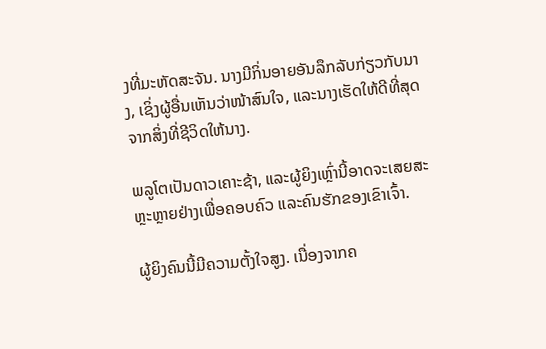ງທີ່ມະຫັດສະຈັນ. ນາງມີກິ່ນອາຍອັນລຶກລັບກ່ຽວກັບນາງ, ເຊິ່ງຜູ້ອື່ນເຫັນວ່າໜ້າສົນໃຈ, ແລະນາງເຮັດໃຫ້ດີທີ່ສຸດຈາກສິ່ງທີ່ຊີວິດໃຫ້ນາງ.

ພລູໂຕເປັນດາວເຄາະຊ້າ, ແລະຜູ້ຍິງເຫຼົ່ານີ້ອາດຈະເສຍສະຫຼະຫຼາຍຢ່າງເພື່ອຄອບຄົວ ແລະຄົນຮັກຂອງເຂົາເຈົ້າ.

ຜູ້ຍິງຄົນນີ້ມີຄວາມຕັ້ງໃຈສູງ. ເນື່ອງຈາກຄ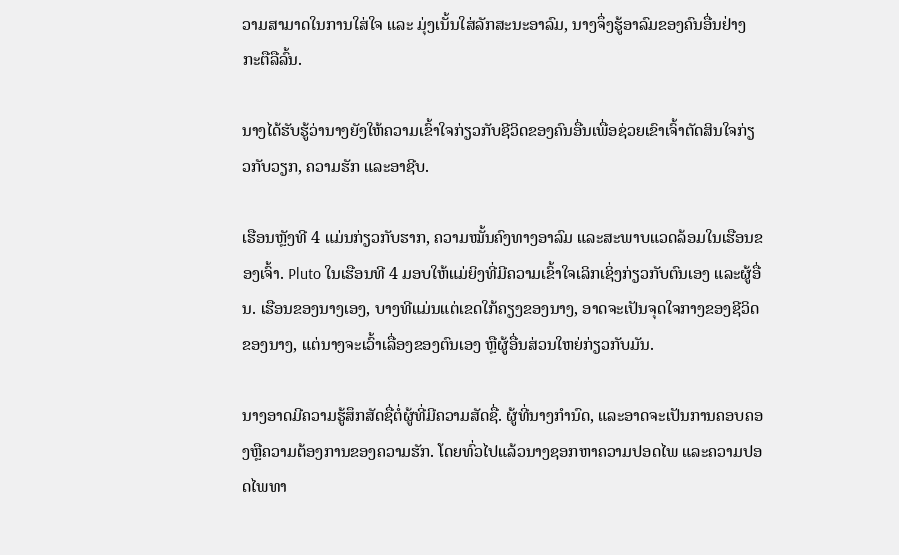ວາມສາມາດໃນການໃສ່ໃຈ ແລະ ມຸ່ງເນັ້ນໃສ່ລັກສະນະອາລົມ, ນາງຈຶ່ງຮູ້ອາລົມຂອງຄົນອື່ນຢ່າງກະຕືລືລົ້ນ.

ນາງໄດ້ຮັບຮູ້ວ່ານາງຍັງໃຫ້ຄວາມເຂົ້າໃຈກ່ຽວກັບຊີວິດຂອງຄົນອື່ນເພື່ອຊ່ວຍເຂົາເຈົ້າຕັດສິນໃຈກ່ຽວກັບວຽກ, ຄວາມຮັກ ແລະອາຊີບ.

ເຮືອນຫຼັງທີ 4 ແມ່ນກ່ຽວກັບຮາກ, ຄວາມໝັ້ນຄົງທາງອາລົມ ແລະສະພາບແວດລ້ອມໃນເຮືອນຂອງເຈົ້າ. Pluto ໃນເຮືອນທີ 4 ມອບໃຫ້ແມ່ຍິງທີ່ມີຄວາມເຂົ້າໃຈເລິກເຊິ່ງກ່ຽວກັບຕົນເອງ ແລະຜູ້ອື່ນ. ເຮືອນຂອງນາງເອງ, ບາງທີແມ່ນແຕ່ເຂດໃກ້ຄຽງຂອງນາງ, ອາດຈະເປັນຈຸດໃຈກາງຂອງຊີວິດຂອງນາງ, ແຕ່ນາງຈະເວົ້າເລື່ອງຂອງຕົນເອງ ຫຼືຜູ້ອື່ນສ່ວນໃຫຍ່ກ່ຽວກັບມັນ.

ນາງອາດມີຄວາມຮູ້ສຶກສັດຊື່ຕໍ່ຜູ້ທີ່ມີຄວາມສັດຊື່. ຜູ້ທີ່ນາງກໍານົດ, ແລະອາດຈະເປັນການຄອບຄອງຫຼືຄວາມຕ້ອງການຂອງຄວາມຮັກ. ໂດຍທົ່ວໄປແລ້ວນາງຊອກຫາຄວາມປອດໄພ ແລະຄວາມປອດໄພທາ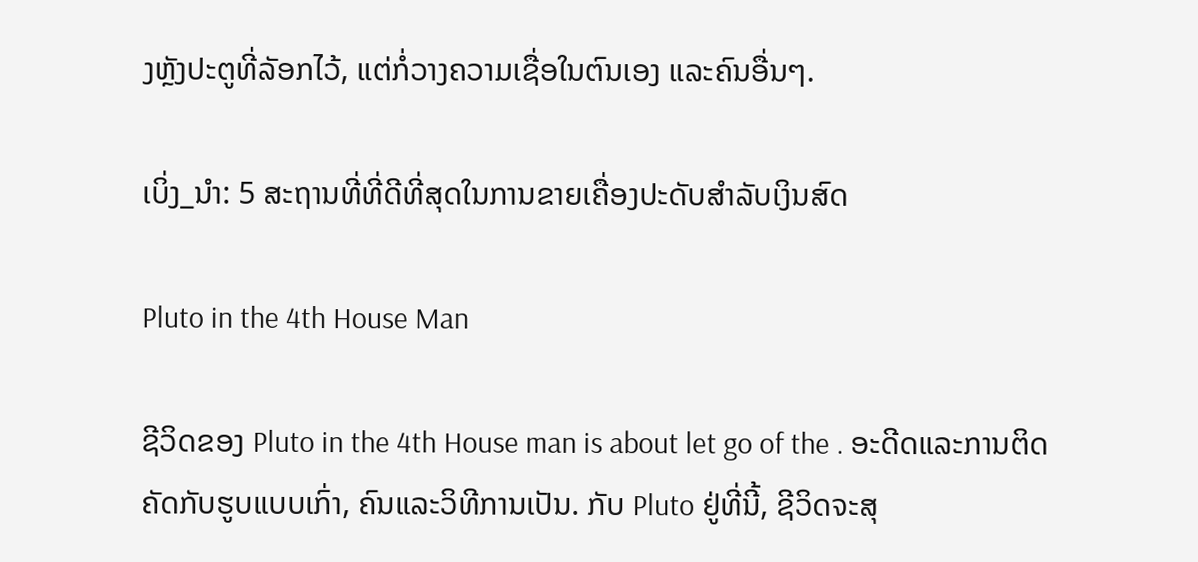ງຫຼັງປະຕູທີ່ລັອກໄວ້, ແຕ່ກໍ່ວາງຄວາມເຊື່ອໃນຕົນເອງ ແລະຄົນອື່ນໆ.

ເບິ່ງ_ນຳ: 5 ສະຖານທີ່ທີ່ດີທີ່ສຸດໃນການຂາຍເຄື່ອງປະດັບສໍາລັບເງິນສົດ

Pluto in the 4th House Man

ຊີວິດຂອງ Pluto in the 4th House man is about let go of the . ອະດີດແລະການຕິດຄັດກັບຮູບແບບເກົ່າ, ຄົນແລະວິທີການເປັນ. ກັບ Pluto ຢູ່ທີ່ນີ້, ຊີວິດຈະສຸ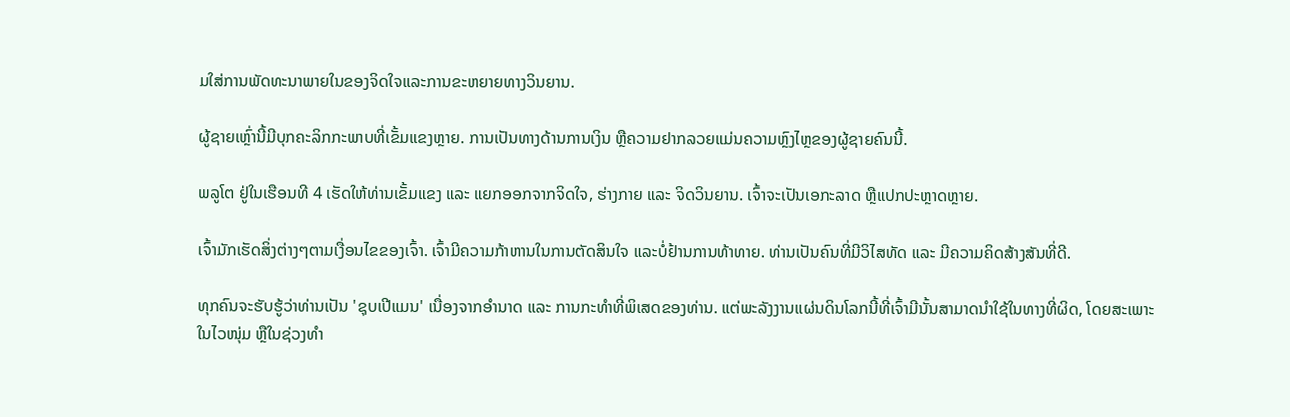ມໃສ່ການພັດທະນາພາຍໃນຂອງຈິດໃຈແລະການຂະຫຍາຍທາງວິນຍານ.

ຜູ້ຊາຍເຫຼົ່ານີ້ມີບຸກຄະລິກກະພາບທີ່ເຂັ້ມແຂງຫຼາຍ. ການເປັນທາງດ້ານການເງິນ ຫຼືຄວາມຢາກລວຍແມ່ນຄວາມຫຼົງໄຫຼຂອງຜູ້ຊາຍຄົນນີ້.

ພລູໂຕ ຢູ່ໃນເຮືອນທີ 4 ເຮັດໃຫ້ທ່ານເຂັ້ມແຂງ ແລະ ແຍກອອກຈາກຈິດໃຈ, ຮ່າງກາຍ ແລະ ຈິດວິນຍານ. ເຈົ້າຈະເປັນເອກະລາດ ຫຼືແປກປະຫຼາດຫຼາຍ.

ເຈົ້າມັກເຮັດສິ່ງຕ່າງໆຕາມເງື່ອນໄຂຂອງເຈົ້າ. ເຈົ້າມີຄວາມກ້າຫານໃນການຕັດສິນໃຈ ແລະບໍ່ຢ້ານການທ້າທາຍ. ທ່ານເປັນຄົນທີ່ມີວິໄສທັດ ແລະ ມີຄວາມຄິດສ້າງສັນທີ່ດີ.

ທຸກຄົນຈະຮັບຮູ້ວ່າທ່ານເປັນ 'ຊຸບເປີແມນ' ເນື່ອງຈາກອຳນາດ ແລະ ການກະທຳທີ່ພິເສດຂອງທ່ານ. ແຕ່ພະລັງງານແຜ່ນດິນໂລກນີ້ທີ່ເຈົ້າມີນັ້ນສາມາດນຳໃຊ້ໃນທາງທີ່ຜິດ, ໂດຍສະເພາະໃນໄວໜຸ່ມ ຫຼືໃນຊ່ວງທຳ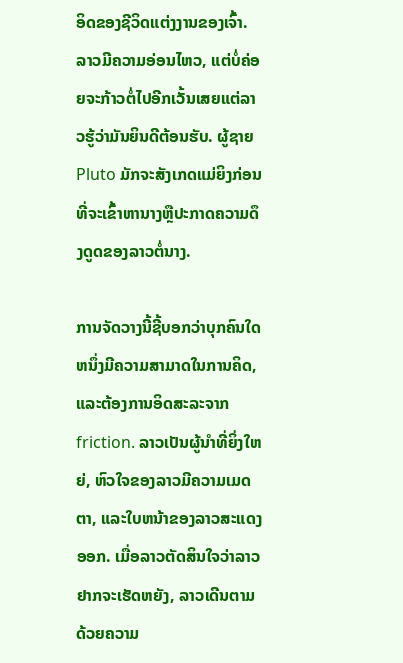ອິດຂອງຊີວິດແຕ່ງງານຂອງເຈົ້າ. ລາວມີຄວາມອ່ອນໄຫວ, ແຕ່ບໍ່ຄ່ອຍຈະກ້າວຕໍ່ໄປອີກເວັ້ນເສຍແຕ່ລາວຮູ້ວ່າມັນຍິນດີຕ້ອນຮັບ. ຜູ້ຊາຍ Pluto ມັກຈະສັງເກດແມ່ຍິງກ່ອນທີ່ຈະເຂົ້າຫານາງຫຼືປະກາດຄວາມດຶງດູດຂອງລາວຕໍ່ນາງ.

ການຈັດວາງນີ້ຊີ້ບອກວ່າບຸກຄົນໃດຫນຶ່ງມີຄວາມສາມາດໃນການຄິດ, ແລະຕ້ອງການອິດສະລະຈາກ friction. ລາວເປັນຜູ້ນໍາທີ່ຍິ່ງໃຫຍ່, ຫົວໃຈຂອງລາວມີຄວາມເມດຕາ, ແລະໃບຫນ້າຂອງລາວສະແດງອອກ. ເມື່ອລາວຕັດສິນໃຈວ່າລາວຢາກຈະເຮັດຫຍັງ, ລາວເດີນຕາມດ້ວຍຄວາມ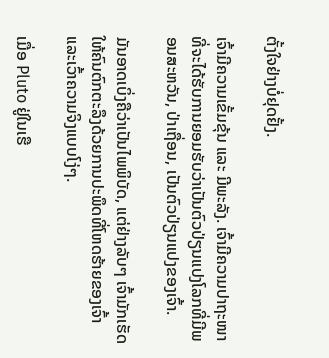ຕັ້ງໃຈຢ່າງບໍ່ຢຸດຢັ້ງ.

ເຈົ້າມີຄວາມເຂັ້ມຂຸ້ນ ແລະ ມີພະລັງ. ເຈົ້າມີຄວາມປາຖະໜາທີ່ຈະໄດ້ຮັບການຍອມຮັບວ່າເປັນຕົວປ່ຽນແປງໂລກທີ່ມີພອນສະຫວັນ, ປ່າເຖື່ອນ, ເປັນຕົວປ່ຽນແປງຂອງເຈົ້າ.

ມັນອາດເບິ່ງຄືວ່າເປັນໄພພິບັດ, ແຕ່ຢ່າງລັບໆ ເຈົ້າມັກເຮັດໃຫ້ຄົນຕົກຕະລຶງດ້ວຍການປະພຶດທີ່ໂຫດຮ້າຍຂອງເຈົ້າ ແລະເວົ້າຄວາມຈິງແບບໂງ່ໆ.

ເມື່ອ Pluto ຢູ່ໃນເຮື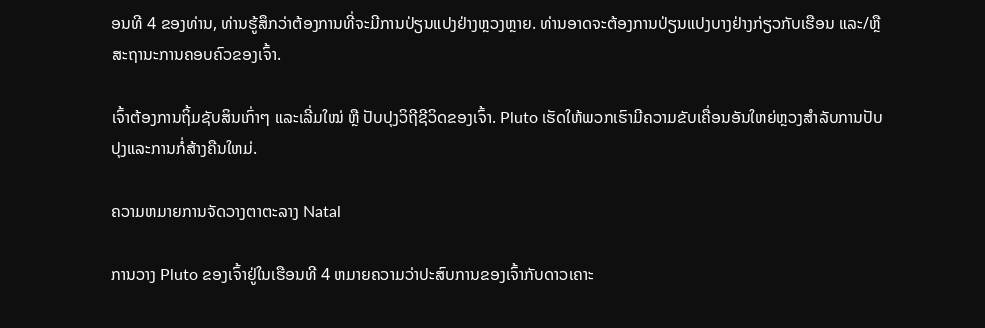ອນທີ 4 ຂອງທ່ານ, ທ່ານຮູ້ສຶກວ່າຕ້ອງການທີ່ຈະມີການປ່ຽນແປງຢ່າງຫຼວງຫຼາຍ. ທ່ານອາດຈະຕ້ອງການປ່ຽນແປງບາງຢ່າງກ່ຽວກັບເຮືອນ ແລະ/ຫຼື ສະຖານະການຄອບຄົວຂອງເຈົ້າ.

ເຈົ້າຕ້ອງການຖິ້ມຊັບສິນເກົ່າໆ ແລະເລີ່ມໃໝ່ ຫຼື ປັບປຸງວິຖີຊີວິດຂອງເຈົ້າ. Pluto ເຮັດໃຫ້ພວກເຮົາມີຄວາມຂັບເຄື່ອນອັນໃຫຍ່ຫຼວງສໍາລັບການປັບປຸງແລະການກໍ່ສ້າງຄືນໃຫມ່.

ຄວາມຫມາຍການຈັດວາງຕາຕະລາງ Natal

ການວາງ Pluto ຂອງເຈົ້າຢູ່ໃນເຮືອນທີ 4 ຫມາຍຄວາມວ່າປະສົບການຂອງເຈົ້າກັບດາວເຄາະ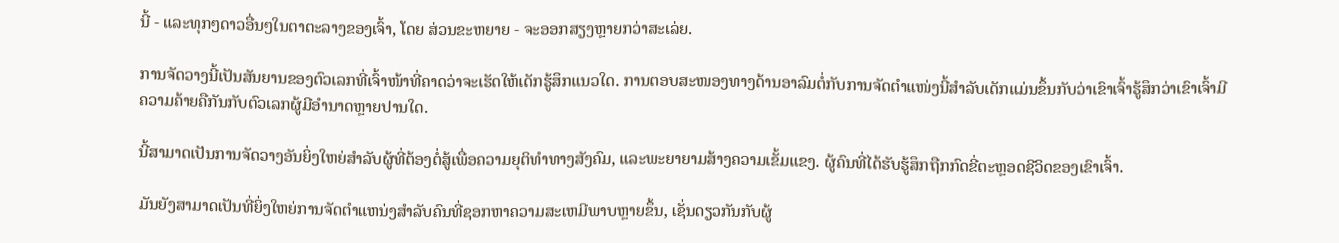ນີ້ - ແລະທຸກໆດາວອື່ນໆໃນຕາຕະລາງຂອງເຈົ້າ, ໂດຍ ສ່ວນຂະຫຍາຍ - ຈະອອກສຽງຫຼາຍກວ່າສະເລ່ຍ.

ການຈັດວາງນີ້ເປັນສັນຍານຂອງຕົວເລກທີ່ເຈົ້າໜ້າທີ່ຄາດວ່າຈະເຮັດໃຫ້ເດັກຮູ້ສຶກແນວໃດ. ການຕອບສະໜອງທາງດ້ານອາລົມຕໍ່ກັບການຈັດຕໍາແໜ່ງນີ້ສໍາລັບເດັກແມ່ນຂຶ້ນກັບວ່າເຂົາເຈົ້າຮູ້ສຶກວ່າເຂົາເຈົ້າມີຄວາມຄ້າຍຄືກັນກັບຕົວເລກຜູ້ມີອຳນາດຫຼາຍປານໃດ.

ນີ້ສາມາດເປັນການຈັດວາງອັນຍິ່ງໃຫຍ່ສຳລັບຜູ້ທີ່ຕ້ອງຕໍ່ສູ້ເພື່ອຄວາມຍຸຕິທຳທາງສັງຄົມ, ແລະພະຍາຍາມສ້າງຄວາມເຂັ້ມແຂງ. ຜູ້ຄົນທີ່ໄດ້ຮັບຮູ້ສຶກຖືກກົດຂີ່ຕະຫຼອດຊີວິດຂອງເຂົາເຈົ້າ.

ມັນຍັງສາມາດເປັນທີ່ຍິ່ງໃຫຍ່ການຈັດຕໍາແຫນ່ງສໍາລັບຄົນທີ່ຊອກຫາຄວາມສະເຫມີພາບຫຼາຍຂຶ້ນ, ເຊັ່ນດຽວກັນກັບຜູ້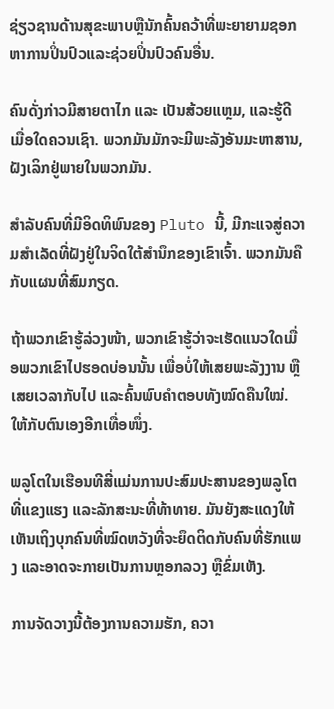ຊ່ຽວຊານດ້ານສຸຂະພາບຫຼືນັກຄົ້ນຄວ້າທີ່ພະຍາຍາມຊອກຫາການປິ່ນປົວແລະຊ່ວຍປິ່ນປົວຄົນອື່ນ.

ຄົນດັ່ງກ່າວມີສາຍຕາໄກ ແລະ ເປັນສ້ວຍແຫຼມ, ແລະຮູ້ດີເມື່ອໃດຄວນເຊົາ. ພວກມັນມັກຈະມີພະລັງອັນມະຫາສານ, ຝັງເລິກຢູ່ພາຍໃນພວກມັນ.

ສຳລັບຄົນທີ່ມີອິດທິພົນຂອງ Pluto ນີ້, ມີກະແຈສູ່ຄວາມສຳເລັດທີ່ຝັງຢູ່ໃນຈິດໃຕ້ສຳນຶກຂອງເຂົາເຈົ້າ. ພວກມັນຄືກັບແຜນທີ່ສົມກຽດ.

ຖ້າພວກເຂົາຮູ້ລ່ວງໜ້າ, ພວກເຂົາຮູ້ວ່າຈະເຮັດແນວໃດເມື່ອພວກເຂົາໄປຮອດບ່ອນນັ້ນ ເພື່ອບໍ່ໃຫ້ເສຍພະລັງງານ ຫຼືເສຍເວລາກັບໄປ ແລະຄົ້ນພົບຄຳຕອບທັງໝົດຄືນໃໝ່. ໃຫ້ກັບຕົນເອງອີກເທື່ອໜຶ່ງ.

ພລູໂຕໃນເຮືອນທີສີ່ແມ່ນການປະສົມປະສານຂອງພລູໂຕທີ່ແຂງແຮງ ແລະລັກສະນະທີ່ທ້າທາຍ. ມັນຍັງສະແດງໃຫ້ເຫັນເຖິງບຸກຄົນທີ່ໝົດຫວັງທີ່ຈະຍຶດຕິດກັບຄົນທີ່ຮັກແພງ ແລະອາດຈະກາຍເປັນການຫຼອກລວງ ຫຼືຂົ່ມເຫັງ.

ການຈັດວາງນີ້ຕ້ອງການຄວາມຮັກ, ຄວາ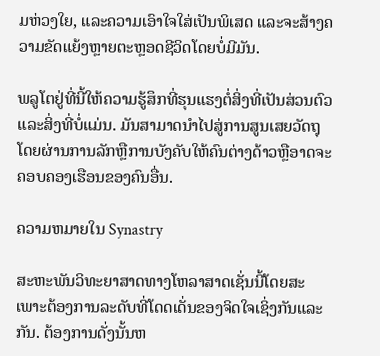ມຫ່ວງໃຍ, ແລະຄວາມເອົາໃຈໃສ່ເປັນພິເສດ ແລະຈະສ້າງຄວາມຂັດແຍ້ງຫຼາຍຕະຫຼອດຊີວິດໂດຍບໍ່ມີມັນ.

ພລູໂຕຢູ່ທີ່ນີ້ໃຫ້ຄວາມຮູ້ສຶກທີ່ຮຸນແຮງຕໍ່ສິ່ງທີ່ເປັນສ່ວນຕົວ ແລະສິ່ງທີ່ບໍ່ແມ່ນ. ມັນສາມາດນໍາໄປສູ່ການສູນເສຍວັດຖຸໂດຍຜ່ານການລັກຫຼືການບັງຄັບໃຫ້ຄົນຕ່າງດ້າວຫຼືອາດຈະຄອບຄອງເຮືອນຂອງຄົນອື່ນ.

ຄວາມຫມາຍໃນ Synastry

ສະຫະພັນວິທະຍາສາດທາງໂຫລາສາດເຊັ່ນນີ້ໂດຍສະເພາະຕ້ອງການລະດັບທີ່ໂດດເດັ່ນຂອງຈິດໃຈເຊິ່ງກັນແລະກັນ. ຕ້ອງການດັ່ງນັ້ນຫ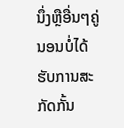ນຶ່ງຫຼືອື່ນໆຄູ່ນອນບໍ່ໄດ້ຮັບການສະກັດກັ້ນ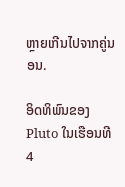ຫຼາຍເກີນໄປຈາກຄູ່ນອນ.

ອິດທິພົນຂອງ Pluto ໃນເຮືອນທີ 4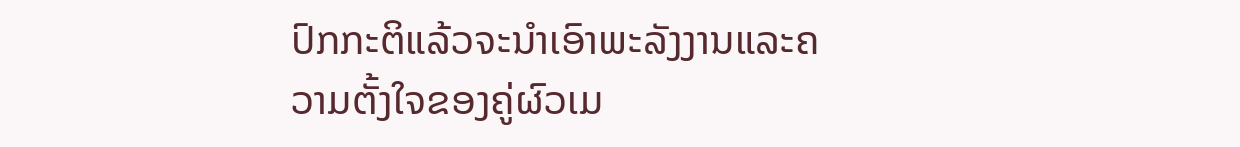ປົກກະຕິແລ້ວຈະນໍາເອົາພະລັງງານແລະຄວາມຕັ້ງໃຈຂອງຄູ່ຜົວເມ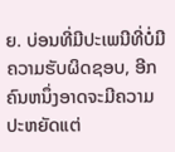ຍ. ບ່ອນທີ່ມີປະເພນີທີ່ບໍ່ມີຄວາມຮັບຜິດຊອບ, ອີກຄົນຫນຶ່ງອາດຈະມີຄວາມປະຫຍັດແຕ່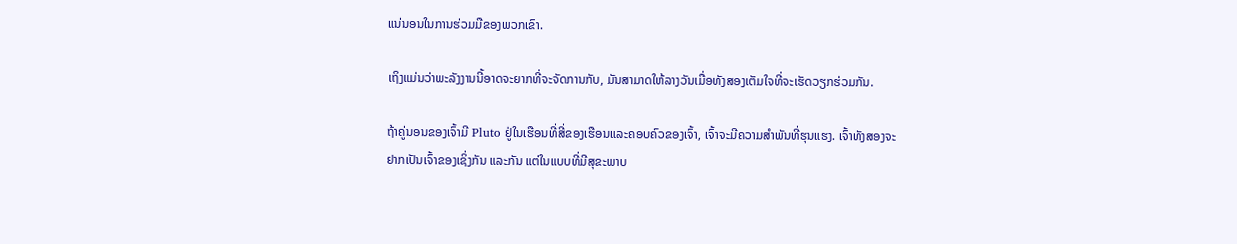ແນ່ນອນໃນການຮ່ວມມືຂອງພວກເຂົາ.

ເຖິງແມ່ນວ່າພະລັງງານນີ້ອາດຈະຍາກທີ່ຈະຈັດການກັບ, ມັນສາມາດໃຫ້ລາງວັນເມື່ອທັງສອງເຕັມໃຈທີ່ຈະເຮັດວຽກຮ່ວມກັນ.

ຖ້າຄູ່ນອນຂອງເຈົ້າມີ Pluto ຢູ່ໃນເຮືອນທີ່ສີ່ຂອງເຮືອນແລະຄອບຄົວຂອງເຈົ້າ, ເຈົ້າຈະມີຄວາມສໍາພັນທີ່ຮຸນແຮງ. ເຈົ້າທັງສອງຈະຢາກເປັນເຈົ້າຂອງເຊິ່ງກັນ ແລະກັນ ແຕ່ໃນແບບທີ່ມີສຸຂະພາບ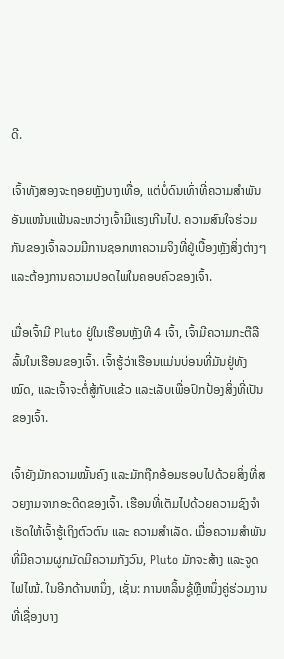ດີ.

ເຈົ້າທັງສອງຈະຖອຍຫຼັງບາງເທື່ອ, ແຕ່ບໍ່ດົນເທົ່າທີ່ຄວາມສຳພັນອັນແໜ້ນແຟ້ນລະຫວ່າງເຈົ້າມີແຮງເກີນໄປ. ຄວາມສົນໃຈຮ່ວມກັນຂອງເຈົ້າລວມມີການຊອກຫາຄວາມຈິງທີ່ຢູ່ເບື້ອງຫຼັງສິ່ງຕ່າງໆ ແລະຕ້ອງການຄວາມປອດໄພໃນຄອບຄົວຂອງເຈົ້າ.

ເມື່ອເຈົ້າມີ Pluto ຢູ່ໃນເຮືອນຫຼັງທີ 4 ເຈົ້າ, ເຈົ້າມີຄວາມກະຕືລືລົ້ນໃນເຮືອນຂອງເຈົ້າ. ເຈົ້າຮູ້ວ່າເຮືອນແມ່ນບ່ອນທີ່ມັນຢູ່ທັງໝົດ, ແລະເຈົ້າຈະຕໍ່ສູ້ກັບແຂ້ວ ແລະເລັບເພື່ອປົກປ້ອງສິ່ງທີ່ເປັນຂອງເຈົ້າ.

ເຈົ້າຍັງມັກຄວາມໝັ້ນຄົງ ແລະມັກຖືກອ້ອມຮອບໄປດ້ວຍສິ່ງທີ່ສວຍງາມຈາກອະດີດຂອງເຈົ້າ. ເຮືອນທີ່ເຕັມໄປດ້ວຍຄວາມຊົງຈຳເຮັດໃຫ້ເຈົ້າຮູ້ເຖິງຕົວຕົນ ແລະ ຄວາມສຳເລັດ. ເມື່ອຄວາມສຳພັນທີ່ມີຄວາມຜູກມັດມີຄວາມກັງວົນ, Pluto ມັກຈະສ້າງ ແລະຈູດໄຟໄໝ້. ໃນອີກດ້ານຫນຶ່ງ, ເຊັ່ນ: ການຫລິ້ນຊູ້ຫຼືຫນຶ່ງຄູ່ຮ່ວມງານທີ່ເຊື່ອງບາງ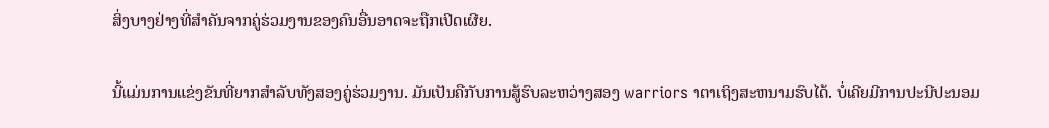ສິ່ງບາງຢ່າງທີ່ສໍາຄັນຈາກຄູ່ຮ່ວມງານຂອງຄົນອື່ນອາດຈະຖືກເປີດເຜີຍ.

ນີ້ແມ່ນການແຂ່ງຂັນທີ່ຍາກສໍາລັບທັງສອງຄູ່ຮ່ວມງານ. ມັນເປັນຄືກັບການສູ້ຮົບລະຫວ່າງສອງ warriors າຕາເຖິງສະຫນາມຮົບໄດ້. ບໍ່ເຄີຍມີການປະນີປະນອມ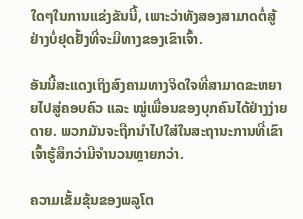ໃດໆໃນການແຂ່ງຂັນນີ້, ເພາະວ່າທັງສອງສາມາດຕໍ່ສູ້ຢ່າງບໍ່ຢຸດຢັ້ງທີ່ຈະມີທາງຂອງເຂົາເຈົ້າ.

ອັນນີ້ສະແດງເຖິງສົງຄາມທາງຈິດໃຈທີ່ສາມາດຂະຫຍາຍໄປສູ່ຄອບຄົວ ແລະ ໝູ່ເພື່ອນຂອງບຸກຄົນໄດ້ຢ່າງງ່າຍດາຍ. ພວກມັນຈະຖືກນຳໄປໃສ່ໃນສະຖານະການທີ່ເຂົາເຈົ້າຮູ້ສຶກວ່າມີຈຳນວນຫຼາຍກວ່າ.

ຄວາມເຂັ້ມຂຸ້ນຂອງພລູໂຕ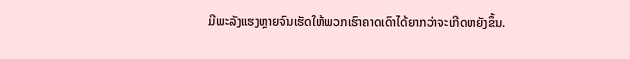ມີພະລັງແຮງຫຼາຍຈົນເຮັດໃຫ້ພວກເຮົາຄາດເດົາໄດ້ຍາກວ່າຈະເກີດຫຍັງຂຶ້ນ.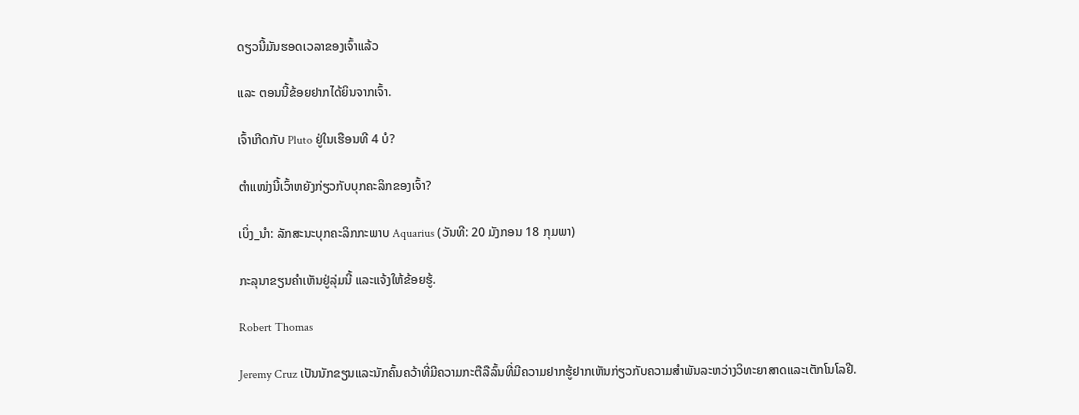ດຽວນີ້ມັນຮອດເວລາຂອງເຈົ້າແລ້ວ

ແລະ ຕອນນີ້ຂ້ອຍຢາກໄດ້ຍິນຈາກເຈົ້າ.

ເຈົ້າເກີດກັບ Pluto ຢູ່ໃນເຮືອນທີ 4 ບໍ?

ຕຳແໜ່ງນີ້ເວົ້າຫຍັງກ່ຽວກັບບຸກຄະລິກຂອງເຈົ້າ?

ເບິ່ງ_ນຳ: ລັກສະນະບຸກຄະລິກກະພາບ Aquarius (ວັນທີ: 20 ມັງກອນ 18 ກຸມພາ)

ກະລຸນາຂຽນຄຳເຫັນຢູ່ລຸ່ມນີ້ ແລະແຈ້ງໃຫ້ຂ້ອຍຮູ້.

Robert Thomas

Jeremy Cruz ເປັນນັກຂຽນແລະນັກຄົ້ນຄວ້າທີ່ມີຄວາມກະຕືລືລົ້ນທີ່ມີຄວາມຢາກຮູ້ຢາກເຫັນກ່ຽວກັບຄວາມສໍາພັນລະຫວ່າງວິທະຍາສາດແລະເຕັກໂນໂລຢີ.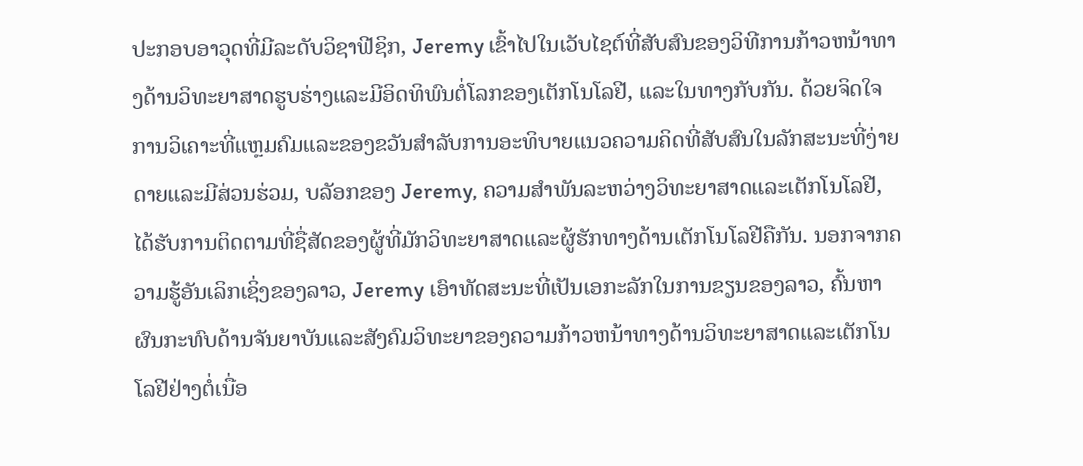ປະກອບອາວຸດທີ່ມີລະດັບວິຊາຟີຊິກ, Jeremy ເຂົ້າໄປໃນເວັບໄຊຕ໌ທີ່ສັບສົນຂອງວິທີການກ້າວຫນ້າທາງດ້ານວິທະຍາສາດຮູບຮ່າງແລະມີອິດທິພົນຕໍ່ໂລກຂອງເຕັກໂນໂລຢີ, ແລະໃນທາງກັບກັນ. ດ້ວຍຈິດໃຈການວິເຄາະທີ່ແຫຼມຄົມແລະຂອງຂວັນສໍາລັບການອະທິບາຍແນວຄວາມຄິດທີ່ສັບສົນໃນລັກສະນະທີ່ງ່າຍດາຍແລະມີສ່ວນຮ່ວມ, ບລັອກຂອງ Jeremy, ຄວາມສໍາພັນລະຫວ່າງວິທະຍາສາດແລະເຕັກໂນໂລຢີ, ໄດ້ຮັບການຕິດຕາມທີ່ຊື່ສັດຂອງຜູ້ທີ່ມັກວິທະຍາສາດແລະຜູ້ຮັກທາງດ້ານເຕັກໂນໂລຢີຄືກັນ. ນອກຈາກຄວາມຮູ້ອັນເລິກເຊິ່ງຂອງລາວ, Jeremy ເອົາທັດສະນະທີ່ເປັນເອກະລັກໃນການຂຽນຂອງລາວ, ຄົ້ນຫາຜົນກະທົບດ້ານຈັນຍາບັນແລະສັງຄົມວິທະຍາຂອງຄວາມກ້າວຫນ້າທາງດ້ານວິທະຍາສາດແລະເຕັກໂນໂລຢີຢ່າງຕໍ່ເນື່ອ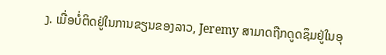ງ. ເມື່ອບໍ່ຕິດຢູ່ໃນການຂຽນຂອງລາວ, Jeremy ສາມາດຖືກດູດຊຶມຢູ່ໃນອຸ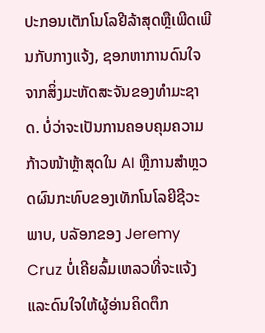ປະກອນເຕັກໂນໂລຢີລ້າສຸດຫຼືເພີດເພີນກັບກາງແຈ້ງ, ຊອກຫາການດົນໃຈຈາກສິ່ງມະຫັດສະຈັນຂອງທໍາມະຊາດ. ບໍ່ວ່າຈະເປັນການຄອບຄຸມຄວາມກ້າວໜ້າຫຼ້າສຸດໃນ AI ຫຼືການສຳຫຼວດຜົນກະທົບຂອງເທັກໂນໂລຍີຊີວະພາບ, ບລັອກຂອງ Jeremy Cruz ບໍ່ເຄີຍລົ້ມເຫລວທີ່ຈະແຈ້ງ ແລະດົນໃຈໃຫ້ຜູ້ອ່ານຄິດຕຶກ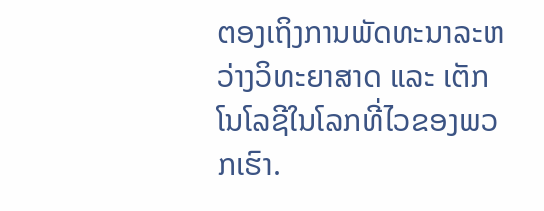ຕອງເຖິງການພັດທະນາລະຫວ່າງວິທະຍາສາດ ແລະ ເຕັກໂນໂລຊີໃນໂລກທີ່ໄວຂອງພວກເຮົາ.